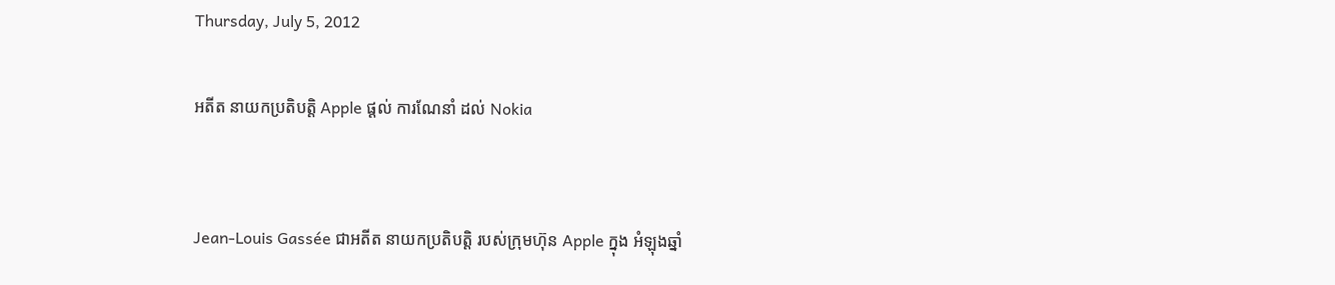Thursday, July 5, 2012

អតីត នាយកប្រតិបត្តិ Apple ផ្តល់ ការណែនាំ ដល់ Nokia


Jean-Louis Gassée ជាអតីត នាយកប្រតិបត្តិ របស់ក្រុមហ៊ុន Apple ក្នុង អំឡុងឆ្នាំ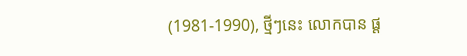(1981-1990), ថ្មីៗនេះ លោកបាន ផ្ត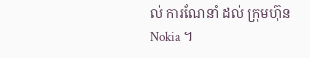ល់ ការណែនាំ ដល់ ក្រុមហ៊ុន Nokia ។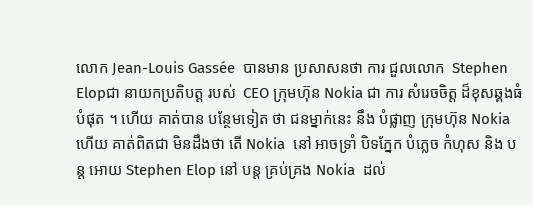លោក Jean-Louis Gassée  បានមាន ប្រសាសនថា ការ ជួលលោក  Stephen Elopជា នាយកប្រតិបត្ត របស់  CEO ក្រុមហ៊ុន Nokia ជា ការ សំរេចចិត្ត ដ៏ខុសឆ្គងធំបំផុត ។ ហើយ គាត់បាន បន្ថែមទៀត ថា ជនម្នាក់នេះ នឹង បំផ្លាញ ក្រុមហ៊ុន Nokia ហើយ គាត់ពិតជា មិនដឹងថា តើ Nokia  នៅ អាចទ្រាំ បិទភ្នែក បំភ្លេច កំហុស និង បន្ត អោយ Stephen Elop នៅ បន្ត គ្រប់គ្រង Nokia  ដល់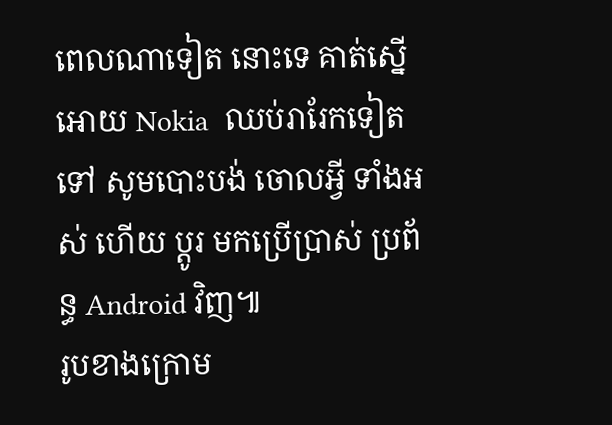ពេលណាទៀត នោះទេ គាត់ស្នើអោយ Nokia  ឈប់រារែកទៀតទៅ សូមបោះបង់ ចោលអ្វី ទាំងអស់ ហើយ ប្តូរ មកប្រើប្រាស់ ប្រព័ន្ធ Android វិញ៕
រូបខាងក្រោម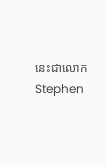នេះជាលោក Stephen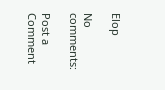Elop

No comments:

Post a Comment